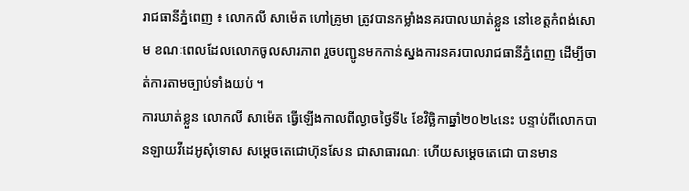រាជធានីភ្នំពេញ ៖ លោកលី សាម៉េត ហៅគ្រូមា ត្រូវបានកម្លាំងនគរបាលឃាត់ខ្លួន នៅខេត្តកំពង់សោម ខណៈពេលដែលលោកចូលសារភាព រួចបញ្ជូនមកកាន់ស្នងការនគរបាលរាជធានីភ្នំពេញ ដើម្បីចាត់ការតាមច្បាប់ទាំងយប់ ។
ការឃាត់ខ្លួន លោកលី សាម៉េត ធ្វើឡើងកាលពីល្ងាចថ្ងៃទី៤ ខែវិច្ឆិកាឆ្នាំ២០២៤នេះ បន្ទាប់ពីលោកបានឡាយវីដេអូសុំទោស សម្ដេចតេជោហ៊ុនសែន ជាសាធារណៈ ហើយសម្ដេចតេជោ បានមាន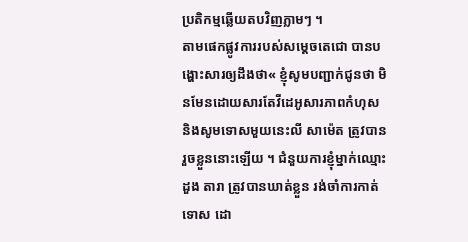ប្រតិកម្មឆ្លើយតបវិញភ្លាមៗ ។
តាមផេកផ្លូវការរបស់សម្ដេចតេជោ បានបង្ហោះសារឲ្យដឹងថា« ខ្ញុំសូមបញ្ជាក់ជូនថា មិនមែនដោយសារតែវីដេអូសារភាពកំហុស និងសូមទោសមួយនេះលី សាម៉េត ត្រូវបានរួចខ្លួននោះឡើយ ។ ជំនួយការខ្ញុំម្នាក់ឈ្មោះ ដួង តារា ត្រូវបានឃាត់ខ្លួន រង់ចាំការកាត់ទោស ដោ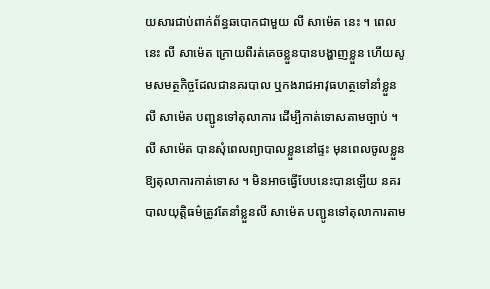យសារជាប់ពាក់ព័ន្ធឆបោកជាមួយ លី សាម៉េត នេះ ។ ពេលនេះ លី សាម៉េត ក្រោយពីរត់គេចខ្លួនបានបង្ហាញខ្លួន ហើយសូមសមត្ថកិច្ចដែលជានគរបាល ឬកងរាជអាវុធហត្ថទៅនាំខ្លួន លី សាម៉េត បញ្ជូនទៅតុលាការ ដើម្បីកាត់ទោសតាមច្បាប់ ។ លី សាម៉េត បានសុំពេលព្យាបាលខ្លួននៅផ្ទះ មុនពេលចូលខ្លួនឱ្យតុលាការកាត់ទោស ។ មិនអាចធ្វើបែបនេះបានឡើយ នគរបាលយុត្តិធម៌ត្រូវតែនាំខ្លួនលី សាម៉េត បញ្ជូនទៅតុលាការតាម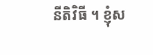នីតិវិធី ។ ខ្ញុំស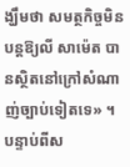ង្ឃឹមថា សមត្ថកិច្ចមិនបន្តឱ្យលី សាម៉េត បានស្ថិតនៅក្រៅសំណាញ់ច្បាប់ទៀតទេ» ។
បន្ទាប់ពីស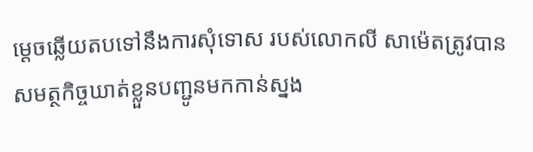ម្ដេចឆ្លើយតបទៅនឹងការសុំទោស របស់លោកលី សាម៉េតត្រូវបានសមត្ថកិច្ចឃាត់ខ្លួនបញ្ជូនមកកាន់ស្នង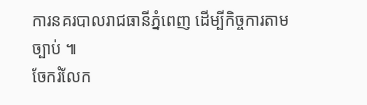ការនគរបាលរាជធានីភ្នំពេញ ដើម្បីកិច្ចការតាមច្បាប់ ៕
ចែករំលែក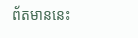ព័តមាននេះ